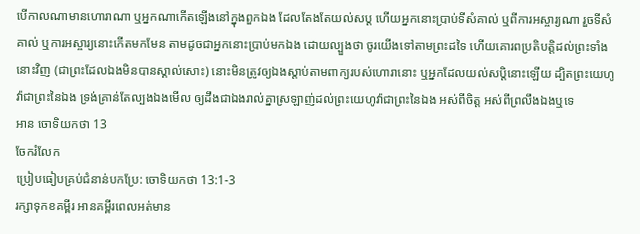បើកាលណាមានហោរាណា ឬអ្នកណាកើតឡើងនៅក្នុងពួកឯង ដែលតែងតែយល់សប្ត ហើយអ្នកនោះប្រាប់ទីសំគាល់ ឬពីការអស្ចារ្យណា រួចទីសំគាល់ ឬការអស្ចារ្យនោះកើតមកមែន តាមដូចជាអ្នកនោះប្រាប់មកឯង ដោយល្បួងថា ចូរយើងទៅតាមព្រះដទៃ ហើយគោរពប្រតិបត្តិដល់ព្រះទាំងនោះវិញ (ជាព្រះដែលឯងមិនបានស្គាល់សោះ) នោះមិនត្រូវឲ្យឯងស្តាប់តាមពាក្យរបស់ហោរានោះ ឬអ្នកដែលយល់សប្តិនោះឡើយ ដ្បិតព្រះយេហូវ៉ាជាព្រះនៃឯង ទ្រង់គ្រាន់តែល្បងឯងមើល ឲ្យដឹងជាឯងរាល់គ្នាស្រឡាញ់ដល់ព្រះយេហូវ៉ាជាព្រះនៃឯង អស់ពីចិត្ត អស់ពីព្រលឹងឯងឬទេ
អាន ចោទិយកថា 13
ចែករំលែក
ប្រៀបធៀបគ្រប់ជំនាន់បកប្រែ: ចោទិយកថា 13:1-3
រក្សាទុកខគម្ពីរ អានគម្ពីរពេលអត់មាន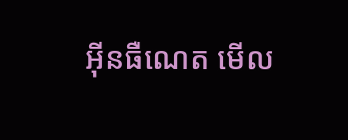អ៊ីនធឺណេត មើល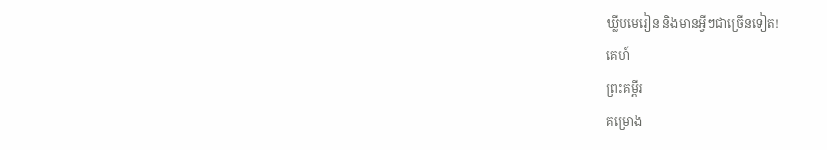ឃ្លីបមេរៀន និងមានអ្វីៗជាច្រើនទៀត!
គេហ៍
ព្រះគម្ពីរ
គម្រោង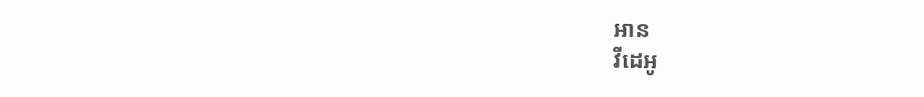អាន
វីដេអូ